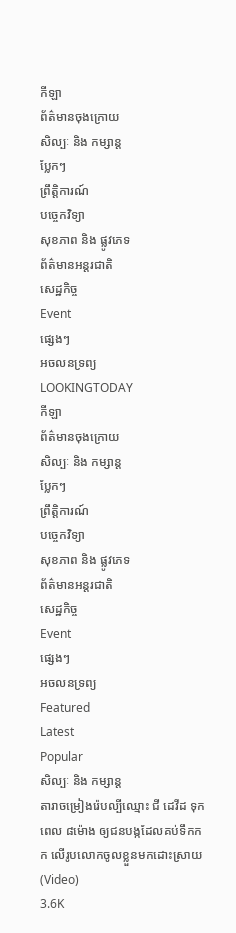កីឡា
ព័ត៌មានចុងក្រោយ
សិល្បៈ និង កម្សាន្ត
ប្លែកៗ
ព្រឹត្តិការណ៍
បច្ចេកវិទ្យា
សុខភាព និង ផ្លូវភេទ
ព័ត៌មានអន្តរជាតិ
សេដ្ឋកិច្ច
Event
ផ្សេងៗ
អចលនទ្រព្យ
LOOKINGTODAY
កីឡា
ព័ត៌មានចុងក្រោយ
សិល្បៈ និង កម្សាន្ត
ប្លែកៗ
ព្រឹត្តិការណ៍
បច្ចេកវិទ្យា
សុខភាព និង ផ្លូវភេទ
ព័ត៌មានអន្តរជាតិ
សេដ្ឋកិច្ច
Event
ផ្សេងៗ
អចលនទ្រព្យ
Featured
Latest
Popular
សិល្បៈ និង កម្សាន្ត
តារាចម្រៀងរ៉េបល្បីឈ្មោះ ជី ដេវីដ ទុកពេល ៨ម៉ោង ឲ្យជនបង្កដែលគប់ទឹកកក លើរូបលោកចូលខ្លួនមកដោះស្រាយ (Video)
3.6K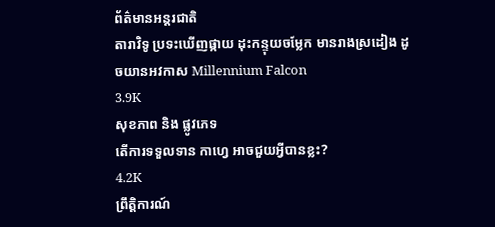ព័ត៌មានអន្តរជាតិ
តារាវិទូ ប្រទះឃើញផ្កាយ ដុះកន្ទុយចម្លែក មានរាងស្រដៀង ដូចយានអវកាស Millennium Falcon
3.9K
សុខភាព និង ផ្លូវភេទ
តើការទទួលទាន កាហ្វេ អាចជួយអ្វីបានខ្លះ?
4.2K
ព្រឹត្តិការណ៍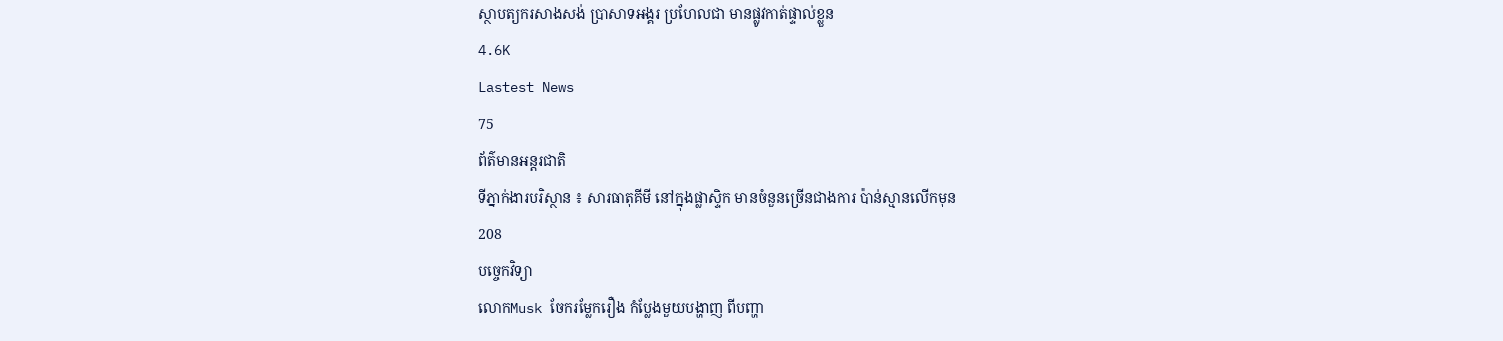ស្ថាបត្យករសាងសង់ ប្រាសាទអង្គរ ប្រហែលជា មានផ្លូវកាត់ផ្ទាល់ខ្លួន
4.6K
Lastest News
75
ព័ត៌មានអន្តរជាតិ
ទីភ្នាក់ងារបរិស្ថាន ៖ សារធាតុគីមី នៅក្នុងផ្លាស្ទិក មានចំនួនច្រើនជាងការ ប៉ាន់ស្មានលើកមុន
208
បច្ចេកវិទ្យា
លោកMusk ចែករម្លែករឿង កំប្លែងមួយបង្ហាញ ពីបញ្ហា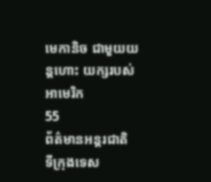មេកានិច ជាមួយយន្តហោះ យក្សរបស់អាមេរិក
55
ព័ត៌មានអន្តរជាតិ
ទីក្រុងទេស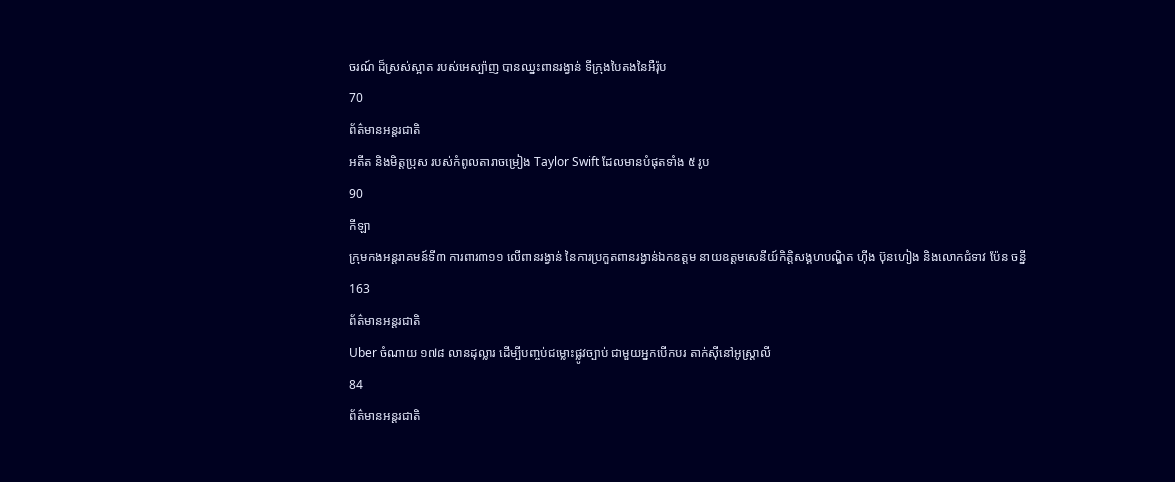ចរណ៍ ដ៏ស្រស់ស្អាត របស់អេស្ប៉ាញ បានឈ្នះពានរង្វាន់ ទីក្រុងបៃតងនៃអឺរ៉ុប
70
ព័ត៌មានអន្តរជាតិ
អតីត និងមិត្តប្រុស របស់កំពូលតារាចម្រៀង Taylor Swift ដែលមានបំផុតទាំង ៥ រូប
90
កីឡា
ក្រុមកងអន្តរាគមន៍ទី៣ ការពារ៣១១ លើពានរង្វាន់ នៃការប្រកួតពានរង្វាន់ឯកឧត្តម នាយឧត្តមសេនីយ៍កិតិ្តសង្គហបណ្ឌិត ហ៊ីង ប៊ុនហៀង និងលោកជំទាវ ប៉ែន ចន្នី
163
ព័ត៌មានអន្តរជាតិ
Uber ចំណាយ ១៧៨ លានដុល្លារ ដើម្បីបញ្ចប់ជម្លោះផ្លូវច្បាប់ ជាមួយអ្នកបើកបរ តាក់ស៊ីនៅអូស្ត្រាលី
84
ព័ត៌មានអន្តរជាតិ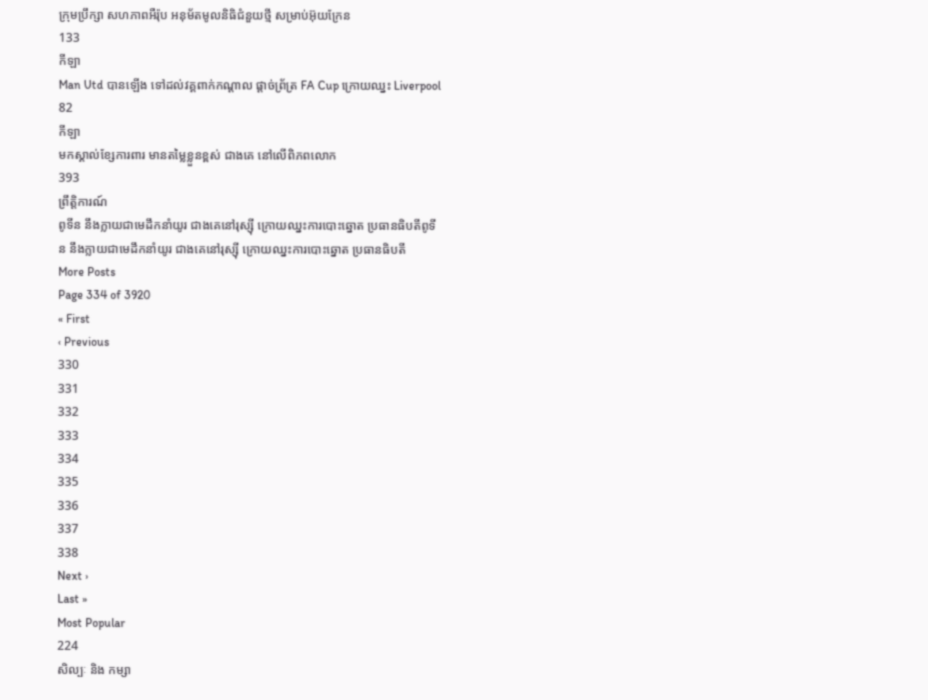ក្រុមប្រឹក្សា សហភាពអឺរ៉ុប អនុម័តមូលនិធិជំនួយថ្មី សម្រាប់អ៊ុយក្រែន
133
កីឡា
Man Utd បានឡើង ទៅដល់វគ្គពាក់កណ្ដាល ផ្ដាច់ព្រ័ត្រ FA Cup ក្រោយឈ្នះ Liverpool
82
កីឡា
មកស្គាល់ខ្សែការពារ មានតម្លៃខ្លួនខ្ពស់ ជាងគេ នៅលើពិភពលោក
393
ព្រឹត្តិការណ៍
ពូទីន នឹងក្លាយជាមេដឹកនាំយូរ ជាងគេនៅរុស្ស៊ី ក្រោយឈ្នះការបោះឆ្នោត ប្រធានធិបតីពូទីន នឹងក្លាយជាមេដឹកនាំយូរ ជាងគេនៅរុស្ស៊ី ក្រោយឈ្នះការបោះឆ្នោត ប្រធានធិបតី
More Posts
Page 334 of 3920
« First
‹ Previous
330
331
332
333
334
335
336
337
338
Next ›
Last »
Most Popular
224
សិល្បៈ និង កម្សា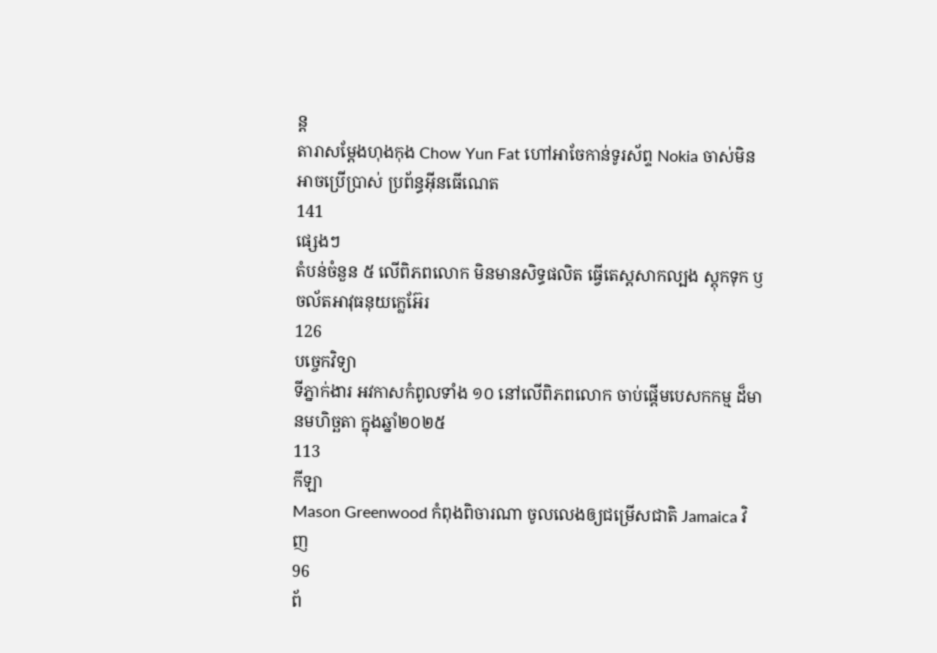ន្ត
តារាសម្តែងហុងកុង Chow Yun Fat ហៅអាចែកាន់ទូរស័ព្ទ Nokia ចាស់មិនអាចប្រើប្រាស់ ប្រព័ន្ធអ៊ីនធើណេត
141
ផ្សេងៗ
តំបន់ចំនួន ៥ លើពិភពលោក មិនមានសិទ្ធផលិត ធ្វើតេស្តសាកល្បង ស្តុកទុក ឫ ចល័តអាវុធនុយក្លេអ៊ែរ
126
បច្ចេកវិទ្យា
ទីភ្នាក់ងារ អវកាសកំពូលទាំង ១០ នៅលើពិភពលោក ចាប់ផ្តើមបេសកកម្ម ដ៏មានមហិច្ឆតា ក្នុងឆ្នាំ២០២៥
113
កីឡា
Mason Greenwood កំពុងពិចារណា ចូលលេងឲ្យជម្រើសជាតិ Jamaica វិញ
96
ព័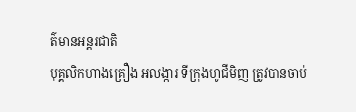ត៌មានអន្តរជាតិ
បុគ្គលិកហាងគ្រឿង អលង្ការ ទីក្រុងហូជីមិញ ត្រូវបានចាប់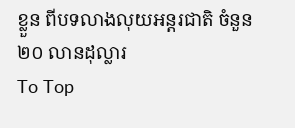ខ្លួន ពីបទលាងលុយអន្តរជាតិ ចំនួន ២០ លានដុល្លារ
To Top